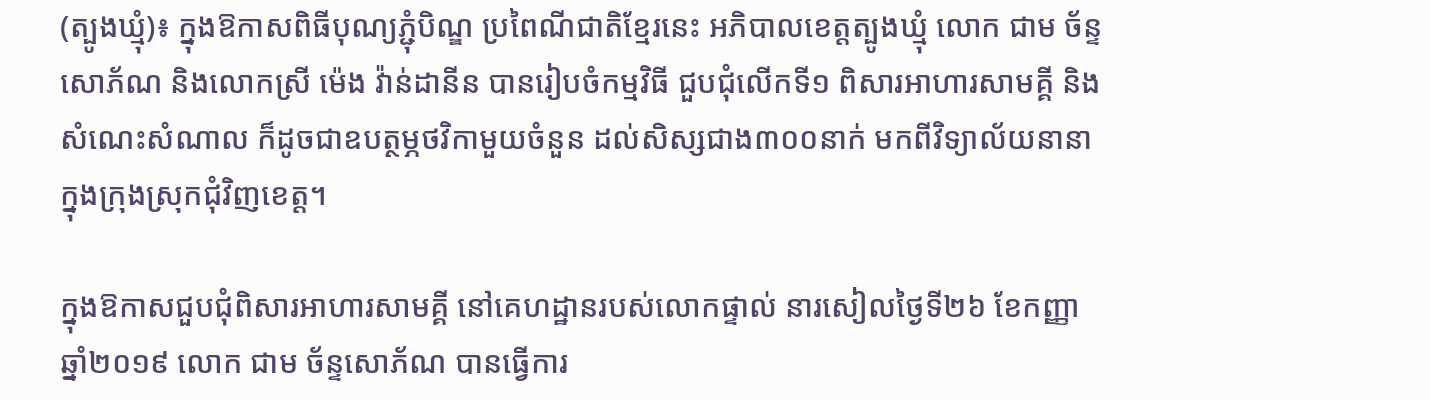(ត្បូងឃ្មុំ)៖ ក្នុងឱកាសពិធីបុណ្យភ្ជុំបិណ្ឌ ប្រពៃណីជាតិខ្មែរនេះ អភិបាលខេត្តត្បូងឃ្មុំ លោក ជាម ច័ន្ទសោភ័ណ និងលោកស្រី ម៉េង វ៉ាន់ដានីន បានរៀបចំកម្មវិធី ជួបជុំលើកទី១ ពិសារអាហារសាមគ្គី និងសំណេះសំណាល ក៏ដូចជាឧបត្ថម្ភថវិកាមួយចំនួន ដល់សិស្សជាង៣០០នាក់ មកពីវិទ្យាល័យនានា ក្នុងក្រុងស្រុកជុំវិញខេត្ត។

ក្នុងឱកាសជួបជុំពិសារអាហារសាមគ្គី នៅគេហដ្ឋានរបស់លោកផ្ទាល់ នារសៀលថ្ងៃទី២៦ ខែកញ្ញា ឆ្នាំ២០១៩ លោក ជាម ច័ន្ទសោភ័ណ បានធ្វើការ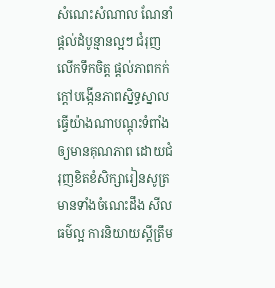សំណេះសំណាល ណែនាំ ផ្ដល់ដំបូន្មានល្អៗ ជំរុញលើកទឹកចិត្ត ផ្តល់ភាពកក់ក្តៅបង្កើនភាពស្និទ្ធស្នាល ធ្វើយ៉ាងណាបណ្ដុះទំពាំងឲ្យមានគុណភាព ដោយជំរុញខិតខំសិក្សារៀនសូត្រ មានទាំងចំណេះដឹង សីលធម៌ល្អ ការនិយាយស្ដីត្រឹម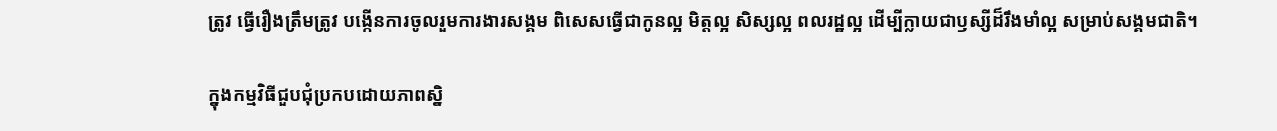ត្រូវ ធ្វើរឿងត្រឹមត្រូវ បង្កើនការចូលរួមការងារសង្គម ពិសេសធ្វើជាកូនល្អ មិត្តល្អ សិស្សល្អ ពលរដ្ឋល្អ ដើម្បីក្លាយជាឫស្សីដ៏រឹងមាំល្អ សម្រាប់សង្គមជាតិ។

ក្នុងកម្មវិធីជួបជុំប្រកបដោយភាពស្និ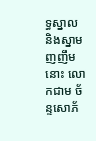ទ្ធស្នាល និងស្នាមញញឹមនោះ លោកជាម ច័ន្ទសោភ័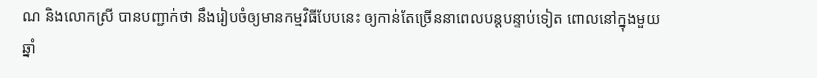ណ និងលោកស្រី បានបញ្ជាក់ថា នឹងរៀបចំឲ្យមានកម្មវិធីបែបនេះ ឲ្យកាន់តែច្រើននាពេលបន្តបន្ទាប់ទៀត ពោលនៅក្នុងមួយឆ្នាំ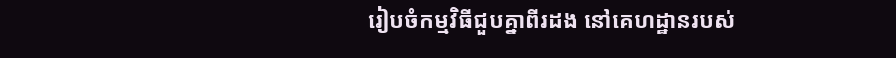រៀបចំកម្មវិធីជួបគ្នាពីរដង នៅគេហដ្ឋានរបស់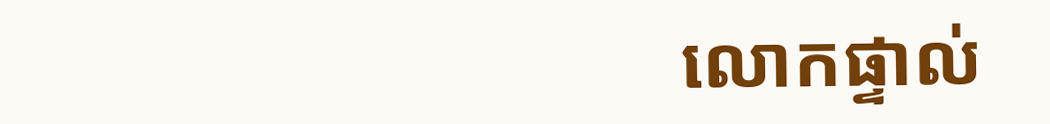លោកផ្ទាល់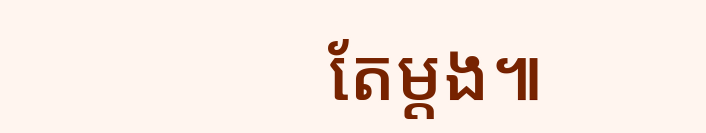តែម្ដង៕